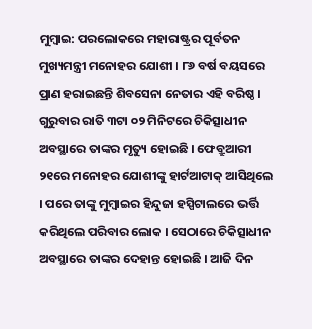ମୁମ୍ବାଇ: ପରଲୋକରେ ମହାରାଷ୍ଟ୍ରର ପୂର୍ବତନ ମୁଖ୍ୟମନ୍ତ୍ରୀ ମନୋହର ଯୋଶୀ । ୮୬ ବର୍ଷ ବୟସରେ ପ୍ରାଣ ହରାଇଛନ୍ତି ଶିବସେନା ନେତାର ଏହି ବରିଷ୍ଠ । ଗୁରୁବାର ରାତି ୩ଟା ୦୨ ମିନିଟରେ ଚିକିତ୍ସାଧୀନ ଅବସ୍ଥାରେ ତାଙ୍କର ମୃତ୍ୟୁ ହୋଇଛି । ଫେବ୍ରୁଆରୀ ୨୧ରେ ମନୋହର ଯୋଶୀଙ୍କୁ ହାର୍ଟଆଟାକ୍ ଆସିଥିଲେ । ପରେ ତାଙ୍କୁ ମୁମ୍ବାଇର ହିନ୍ଦୁଜା ହସ୍ପିଟାଲରେ ଭର୍ତ୍ତି କରିଥିଲେ ପରିବାର ଲୋକ । ସେଠାରେ ଚିକିତ୍ସାଧୀନ ଅବସ୍ଥାରେ ତାଙ୍କର ଦେହାନ୍ତ ହୋଇଛି । ଆଜି ଦିନ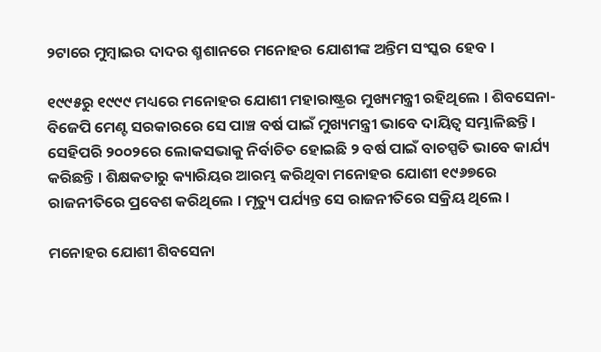୨ଟାରେ ମୁମ୍ବାଇର ଦାଦର ଶ୍ମଶାନରେ ମନୋହର ଯୋଶୀଙ୍କ ଅନ୍ତିମ ସଂସ୍କର ହେବ ।

୧୯୯୫ରୁ ୧୯୯୯ ମଧ୍ୟରେ ମନୋହର ଯୋଶୀ ମହାରାଷ୍ଟ୍ରର ମୁଖ୍ୟମନ୍ତ୍ରୀ ରହିଥିଲେ । ଶିବସେନା-ବିଜେପି ମେଣ୍ଟ ସରକାରରେ ସେ ପାଞ୍ଚ ବର୍ଷ ପାଇଁ ମୁଖ୍ୟମନ୍ତ୍ରୀ ଭାବେ ଦାୟିତ୍ବ ସମ୍ଭାଳିଛନ୍ତି । ସେହିପରି ୨୦୦୨ରେ ଲୋକସଭାକୁ ନିର୍ବାଚିତ ହୋଇଛି ୨ ବର୍ଷ ପାଇଁ ବାଚସ୍ପତି ଭାବେ କାର୍ଯ୍ୟ କରିଛନ୍ତି । ଶିକ୍ଷକତାରୁ କ୍ୟାରିୟର ଆରମ୍ଭ କରିଥିବା ମନୋହର ଯୋଶୀ ୧୯୬୭ରେ ରାଜନୀତିରେ ପ୍ରବେଶ କରିଥିଲେ । ମୃତ୍ୟୁ ପର୍ଯ୍ୟନ୍ତ ସେ ରାଜନୀତିରେ ସକ୍ରିୟ ଥିଲେ ।

ମନୋହର ଯୋଶୀ ଶିବସେନା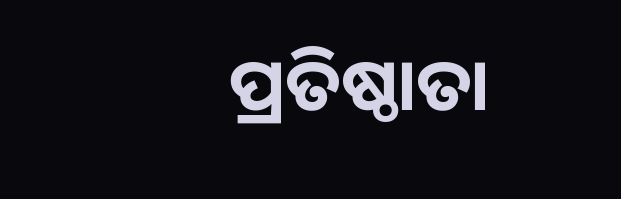ପ୍ରତିଷ୍ଠାତା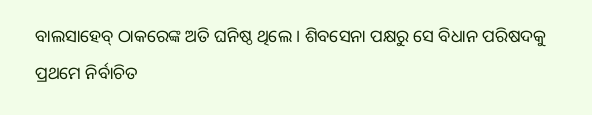ବାଲସାହେବ୍ ଠାକରେଙ୍କ ଅତି ଘନିଷ୍ଠ ଥିଲେ । ଶିବସେନା ପକ୍ଷରୁ ସେ ବିଧାନ ପରିଷଦକୁ ପ୍ରଥମେ ନିର୍ବାଚିତ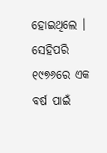ହୋଇଥିଲେ । ସେହିପରି ୧୯୭୬ରେ ଏକ ବର୍ଷ ପାଇଁ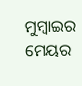ମୁମ୍ବାଇର ମେୟର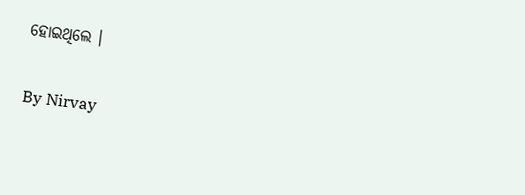ହୋଇଥିଲେ ।

By Nirvay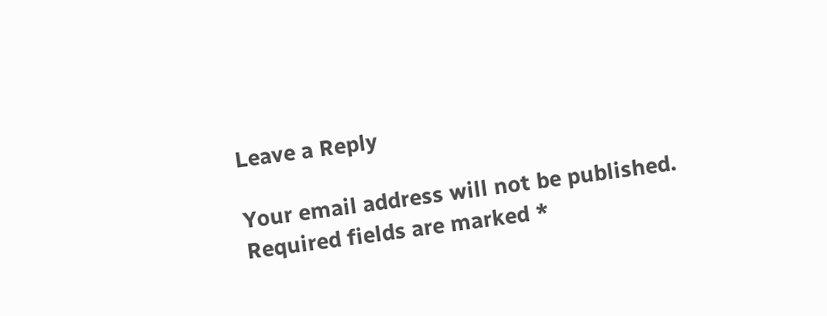Leave a Reply

Your email address will not be published. Required fields are marked *